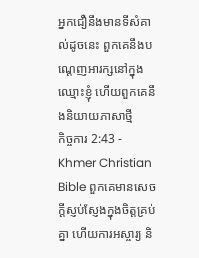អ្នកជឿនឹងមានទីសំគាល់ដូចនេះ ពួកគេនឹងបណ្ដេញអារក្សនៅក្នុងឈ្មោះខ្ញុំ ហើយពួកគេនឹងនិយាយភាសាថ្មី
កិច្ចការ 2:43 - Khmer Christian Bible ពួកគេមានសេចក្ដីស្ញប់ស្ញែងក្នុងចិត្ដគ្រប់គ្នា ហើយការអស្ចារ្យ និ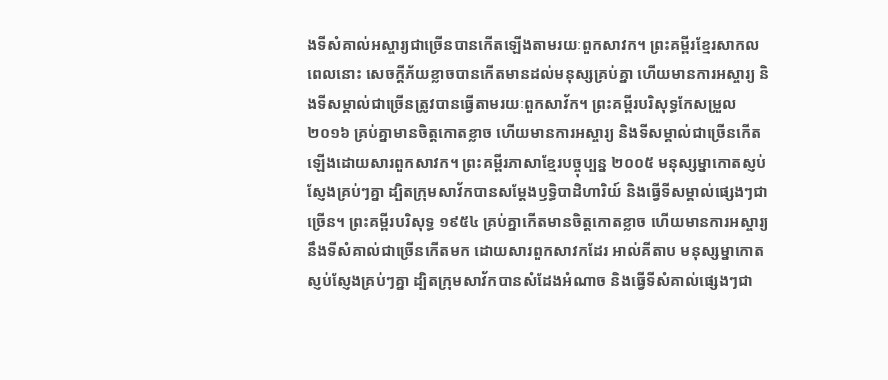ងទីសំគាល់អស្ចារ្យជាច្រើនបានកើតឡើងតាមរយៈពួកសាវក។ ព្រះគម្ពីរខ្មែរសាកល ពេលនោះ សេចក្ដីភ័យខ្លាចបានកើតមានដល់មនុស្សគ្រប់គ្នា ហើយមានការអស្ចារ្យ និងទីសម្គាល់ជាច្រើនត្រូវបានធ្វើតាមរយៈពួកសាវ័ក។ ព្រះគម្ពីរបរិសុទ្ធកែសម្រួល ២០១៦ គ្រប់គ្នាមានចិត្តកោតខ្លាច ហើយមានការអស្ចារ្យ និងទីសម្គាល់ជាច្រើនកើតឡើងដោយសារពួកសាវក។ ព្រះគម្ពីរភាសាខ្មែរបច្ចុប្បន្ន ២០០៥ មនុស្សម្នាកោតស្ញប់ស្ញែងគ្រប់ៗគ្នា ដ្បិតក្រុមសាវ័កបានសម្តែងឫទ្ធិបាដិហារិយ៍ និងធ្វើទីសម្គាល់ផ្សេងៗជាច្រើន។ ព្រះគម្ពីរបរិសុទ្ធ ១៩៥៤ គ្រប់គ្នាកើតមានចិត្តកោតខ្លាច ហើយមានការអស្ចារ្យ នឹងទីសំគាល់ជាច្រើនកើតមក ដោយសារពួកសាវកដែរ អាល់គីតាប មនុស្សម្នាកោតស្ញប់ស្ញែងគ្រប់ៗគ្នា ដ្បិតក្រុមសាវ័កបានសំដែងអំណាច និងធ្វើទីសំគាល់ផ្សេងៗជា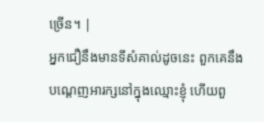ច្រើន។ |
អ្នកជឿនឹងមានទីសំគាល់ដូចនេះ ពួកគេនឹងបណ្ដេញអារក្សនៅក្នុងឈ្មោះខ្ញុំ ហើយពួ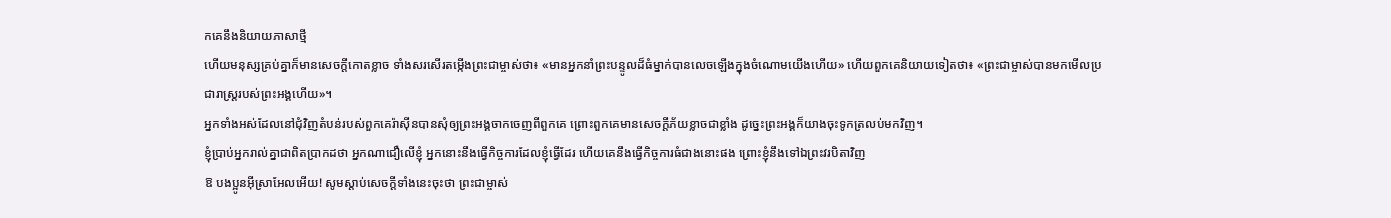កគេនឹងនិយាយភាសាថ្មី
ហើយមនុស្សគ្រប់គ្នាក៏មានសេចក្ដីកោតខ្លាច ទាំងសរសើរតម្កើងព្រះជាម្ចាស់ថា៖ «មានអ្នកនាំព្រះបន្ទូលដ៏ធំម្នាក់បានលេចឡើងក្នុងចំណោមយើងហើយ» ហើយពួកគេនិយាយទៀតថា៖ «ព្រះជាម្ចាស់បានមកមើលប្រជារាស្ដ្ររបស់ព្រះអង្គហើយ»។
អ្នកទាំងអស់ដែលនៅជុំវិញតំបន់របស់ពួកគេរ៉ាស៊ីនបានសុំឲ្យព្រះអង្គចាកចេញពីពួកគេ ព្រោះពួកគេមានសេចក្ដីភ័យខ្លាចជាខ្លាំង ដូច្នេះព្រះអង្គក៏យាងចុះទូកត្រលប់មកវិញ។
ខ្ញុំប្រាប់អ្នករាល់គ្នាជាពិតប្រាកដថា អ្នកណាជឿលើខ្ញុំ អ្នកនោះនឹងធ្វើកិច្ចការដែលខ្ញុំធ្វើដែរ ហើយគេនឹងធ្វើកិច្ចការធំជាងនោះផង ព្រោះខ្ញុំនឹងទៅឯព្រះវរបិតាវិញ
ឱ បងប្អូនអ៊ីស្រាអែលអើយ! សូមស្ដាប់សេចក្ដីទាំងនេះចុះថា ព្រះជាម្ចាស់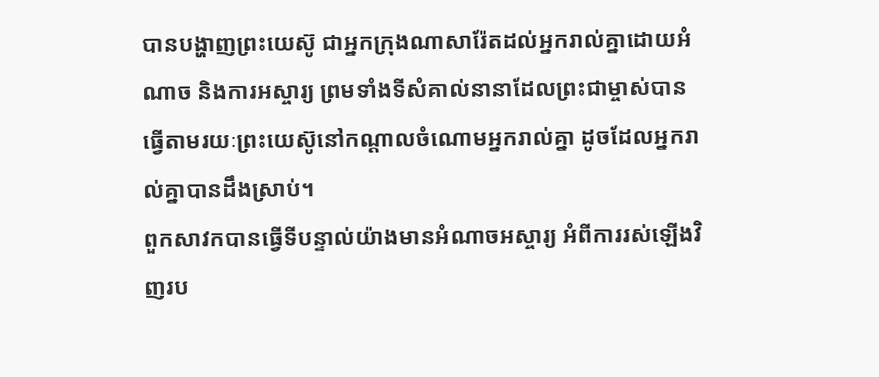បានបង្ហាញព្រះយេស៊ូ ជាអ្នកក្រុងណាសារ៉ែតដល់អ្នករាល់គ្នាដោយអំណាច និងការអស្ចារ្យ ព្រមទាំងទីសំគាល់នានាដែលព្រះជាម្ចាស់បានធ្វើតាមរយៈព្រះយេស៊ូនៅកណ្ដាលចំណោមអ្នករាល់គ្នា ដូចដែលអ្នករាល់គ្នាបានដឹងស្រាប់។
ពួកសាវកបានធ្វើទីបន្ទាល់យ៉ាងមានអំណាចអស្ចារ្យ អំពីការរស់ឡើងវិញរប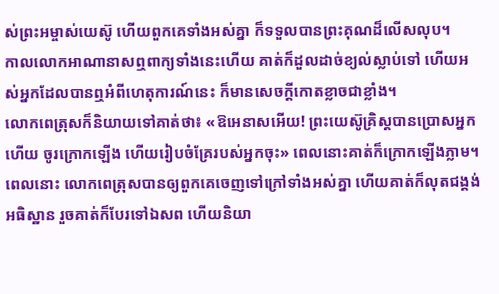ស់ព្រះអម្ចាស់យេស៊ូ ហើយពួកគេទាំងអស់គ្នា ក៏ទទួលបានព្រះគុណដ៏លើសលុប។
កាលលោកអាណានាសឮពាក្យទាំងនេះហើយ គាត់ក៏ដួលដាច់ខ្យល់ស្លាប់ទៅ ហើយអស់អ្នកដែលបានឮអំពីហេតុការណ៍នេះ ក៏មានសេចក្ដីកោតខ្លាចជាខ្លាំង។
លោកពេត្រុសក៏និយាយទៅគាត់ថា៖ «ឱអេនាសអើយ! ព្រះយេស៊ូគ្រិស្ដបានប្រោសអ្នកហើយ ចូរក្រោកឡើង ហើយរៀបចំគ្រែរបស់អ្នកចុះ» ពេលនោះគាត់ក៏ក្រោកឡើងភ្លាម។
ពេលនោះ លោកពេត្រុសបានឲ្យពួកគេចេញទៅក្រៅទាំងអស់គ្នា ហើយគាត់ក៏លុតជង្គង់អធិស្ឋាន រួចគាត់ក៏បែរទៅឯសព ហើយនិយា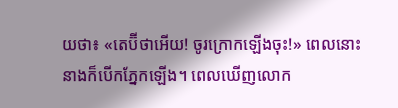យថា៖ «តេប៊ីថាអើយ! ចូរក្រោកឡើងចុះ!» ពេលនោះ នាងក៏បើកភ្នែកឡើង។ ពេលឃើញលោក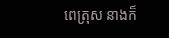ពេត្រុស នាងក៏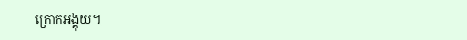ក្រោកអង្គុយ។